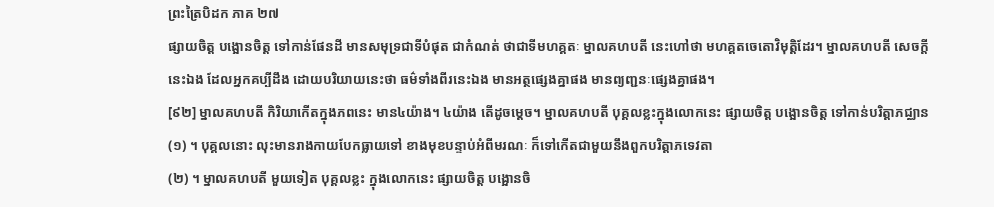ព្រះត្រៃបិដក ភាគ ២៧
ផ្សាយចិត្ត បង្អោនចិត្ត ទៅកាន់ផែនដី មានសមុទ្រជាទីបំផុត ជាកំណត់ ថាជាទីមហគ្គតៈ ម្នាលគហបតី នេះហៅថា មហគ្គតចេតោវិមុត្តិដែរ។ ម្នាលគហបតី សេចក្តីនេះឯង ដែលអ្នកគប្បីដឹង ដោយបរិយាយនេះថា ធម៌ទាំងពីរនេះឯង មានអត្ថផ្សេងគ្នាផង មានព្យញ្ជនៈផ្សេងគ្នាផង។
[៩២] ម្នាលគហបតី កិរិយាកើតក្នុងភពនេះ មាន៤យ៉ាង។ ៤យ៉ាង តើដូចម្តេច។ ម្នាលគហបតី បុគ្គលខ្លះក្នុងលោកនេះ ផ្សាយចិត្ត បង្អោនចិត្ត ទៅកាន់បរិត្តាភជ្ឈាន
(១) ។ បុគ្គលនោះ លុះមានរាងកាយបែកធ្លាយទៅ ខាងមុខបន្ទាប់អំពីមរណៈ ក៏ទៅកើតជាមួយនឹងពួកបរិត្តាភទេវតា
(២) ។ ម្នាលគហបតី មួយទៀត បុគ្គលខ្លះ ក្នុងលោកនេះ ផ្សាយចិត្ត បង្អោនចិ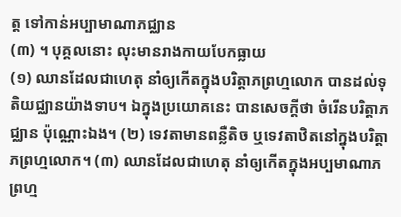ត្ត ទៅកាន់អប្បាមាណាភជ្ឈាន
(៣) ។ បុគ្គលនោះ លុះមានរាងកាយបែកធ្លាយ
(១) ឈានដែលជាហេតុ នាំឲ្យកើតក្នុងបរិត្តាភព្រហ្មលោក បានដល់ទុតិយជ្ឈានយ៉ាងទាប។ ឯក្នុងប្រយោគនេះ បានសេចក្តីថា ចំរើនបរិត្តាភជ្ឈាន ប៉ុណ្ណោះឯង។ (២) ទេវតាមានពន្លឺតិច ឬទេវតាឋិតនៅក្នុងបរិត្តាភព្រហ្មលោក។ (៣) ឈានដែលជាហេតុ នាំឲ្យកើតក្នុងអប្បមាណាភព្រហ្ម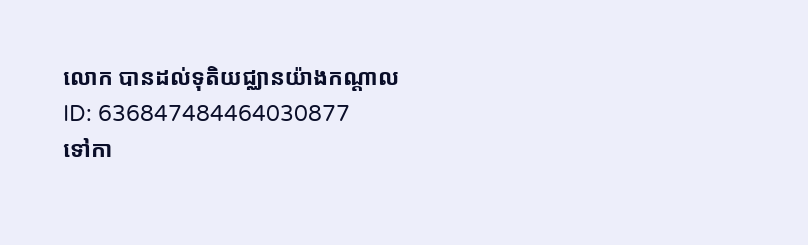លោក បានដល់ទុតិយជ្ឈានយ៉ាងកណ្តាល
ID: 636847484464030877
ទៅកា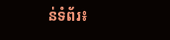ន់ទំព័រ៖